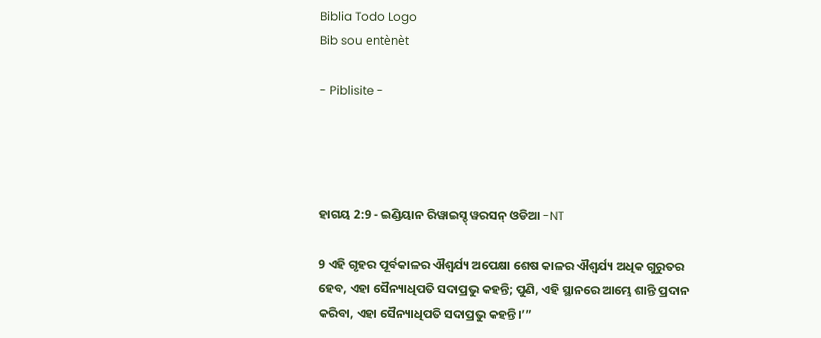Biblia Todo Logo
Bib sou entènèt

- Piblisite -




ହାଗୟ 2:9 - ଇଣ୍ଡିୟାନ ରିୱାଇସ୍ଡ୍ ୱରସନ୍ ଓଡିଆ -NT

9 ଏହି ଗୃହର ପୂର୍ବକାଳର ଐଶ୍ୱର୍ଯ୍ୟ ଅପେକ୍ଷା ଶେଷ କାଳର ଐଶ୍ୱର୍ଯ୍ୟ ଅଧିକ ଗୁରୁତର ହେବ, ଏହା ସୈନ୍ୟାଧିପତି ସଦାପ୍ରଭୁ କହନ୍ତି; ପୁଣି, ଏହି ସ୍ଥାନରେ ଆମ୍ଭେ ଶାନ୍ତି ପ୍ରଦାନ କରିବା, ଏହା ସୈନ୍ୟାଧିପତି ସଦାପ୍ରଭୁ କହନ୍ତି।’”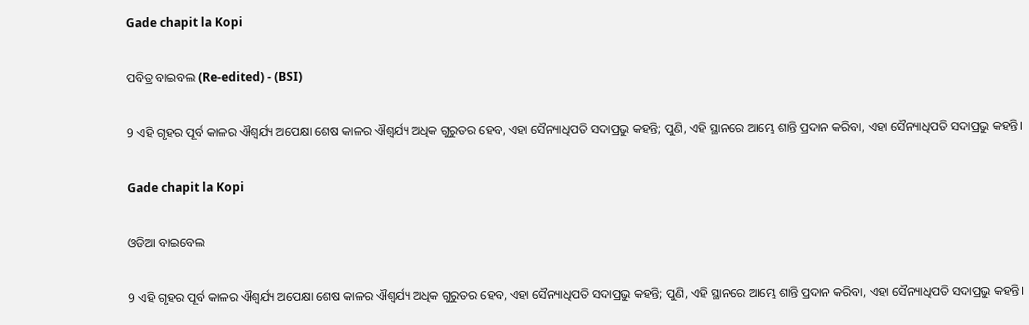Gade chapit la Kopi

ପବିତ୍ର ବାଇବଲ (Re-edited) - (BSI)

9 ଏହି ଗୃହର ପୂର୍ବ କାଳର ଐଶ୍ଵର୍ଯ୍ୟ ଅପେକ୍ଷା ଶେଷ କାଳର ଐଶ୍ଵର୍ଯ୍ୟ ଅଧିକ ଗୁରୁତର ହେବ, ଏହା ସୈନ୍ୟାଧିପତି ସଦାପ୍ରଭୁ କହନ୍ତି; ପୁଣି, ଏହି ସ୍ଥାନରେ ଆମ୍ଭେ ଶାନ୍ତି ପ୍ରଦାନ କରିବା, ଏହା ସୈନ୍ୟାଧିପତି ସଦାପ୍ରଭୁ କହନ୍ତି।

Gade chapit la Kopi

ଓଡିଆ ବାଇବେଲ

9 ଏହି ଗୃହର ପୂର୍ବ କାଳର ଐଶ୍ୱର୍ଯ୍ୟ ଅପେକ୍ଷା ଶେଷ କାଳର ଐଶ୍ୱର୍ଯ୍ୟ ଅଧିକ ଗୁରୁତର ହେବ, ଏହା ସୈନ୍ୟାଧିପତି ସଦାପ୍ରଭୁ କହନ୍ତି; ପୁଣି, ଏହି ସ୍ଥାନରେ ଆମ୍ଭେ ଶାନ୍ତି ପ୍ରଦାନ କରିବା, ଏହା ସୈନ୍ୟାଧିପତି ସଦାପ୍ରଭୁ କହନ୍ତି।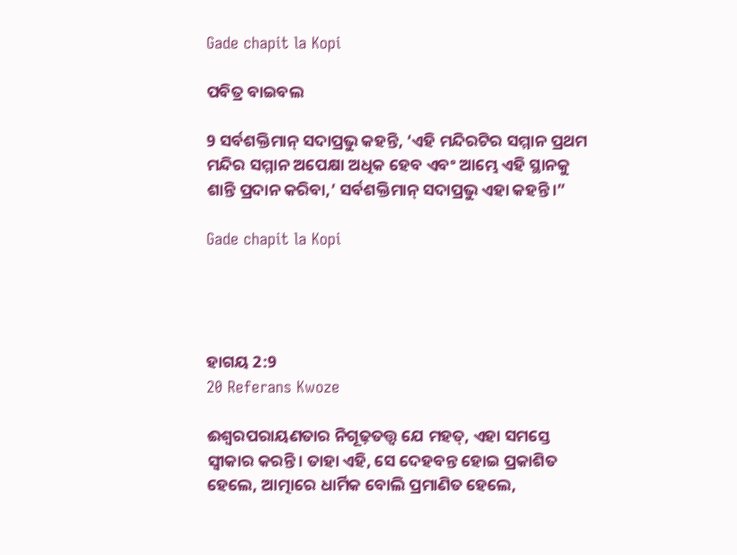Gade chapit la Kopi

ପବିତ୍ର ବାଇବଲ

9 ସର୍ବଶକ୍ତିମାନ୍ ସଦାପ୍ରଭୁ କହନ୍ତି, ‘ଏହି ମନ୍ଦିରଟିର ସମ୍ମାନ ପ୍ରଥମ ମନ୍ଦିର ସମ୍ମାନ ଅପେକ୍ଷା ଅଧିକ ହେବ ଏବଂ ଆମ୍ଭେ ଏହି ସ୍ଥାନକୁ ଶାନ୍ତି ପ୍ରଦାନ କରିବା,’ ସର୍ବଶକ୍ତିମାନ୍ ସଦାପ୍ରଭୁ ଏହା କହନ୍ତି।”

Gade chapit la Kopi




ହାଗୟ 2:9
20 Referans Kwoze

ଈଶ୍ବରପରାୟଣତାର ନିଗୂଢ଼ତତ୍ତ୍ୱ ଯେ ମହତ୍, ଏହା ସମସ୍ତେ ସ୍ୱୀକାର କରନ୍ତି। ତାହା ଏହି, ସେ ଦେହବନ୍ତ ହୋଇ ପ୍ରକାଶିତ ହେଲେ, ଆତ୍ମାରେ ଧାର୍ମିକ ବୋଲି ପ୍ରମାଣିତ ହେଲେ,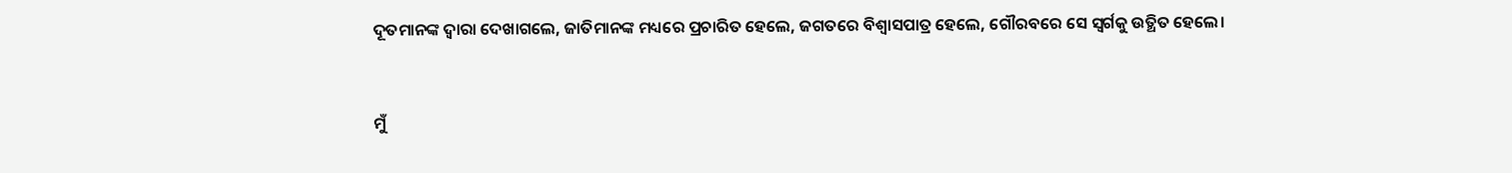ଦୂତମାନଙ୍କ ଦ୍ୱାରା ଦେଖାଗଲେ, ଜାତିମାନଙ୍କ ମଧ୍ୟରେ ପ୍ରଚାରିତ ହେଲେ, ଜଗତରେ ବିଶ୍ୱାସପାତ୍ର ହେଲେ, ଗୌରବରେ ସେ ସ୍ୱର୍ଗକୁ ଉତ୍ଥିତ ହେଲେ।


ମୁଁ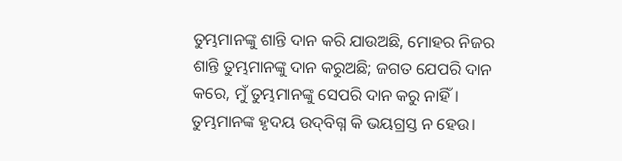ତୁମ୍ଭମାନଙ୍କୁ ଶାନ୍ତି ଦାନ କରି ଯାଉଅଛି, ମୋହର ନିଜର ଶାନ୍ତି ତୁମ୍ଭମାନଙ୍କୁ ଦାନ କରୁଅଛି; ଜଗତ ଯେପରି ଦାନ କରେ, ମୁଁ ତୁମ୍ଭମାନଙ୍କୁ ସେପରି ଦାନ କରୁ ନାହିଁ। ତୁମ୍ଭମାନଙ୍କ ହୃଦୟ ଉଦ୍‌ବିଗ୍ନ କି ଭୟଗ୍ରସ୍ତ ନ ହେଉ।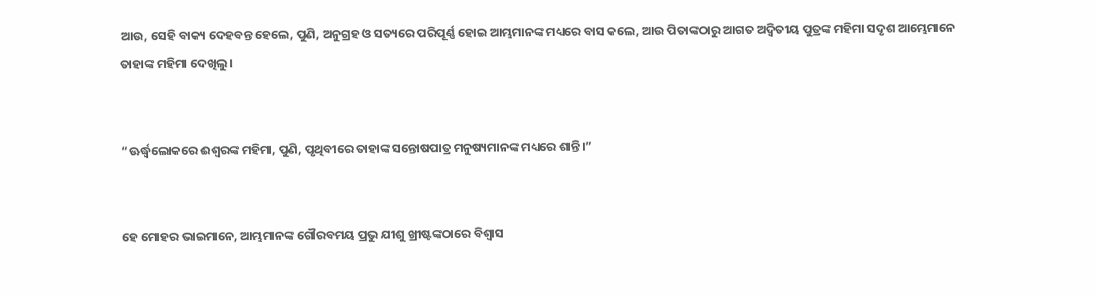ଆଉ, ସେହି ବାକ୍ୟ ଦେହବନ୍ତ ହେଲେ, ପୁଣି, ଅନୁଗ୍ରହ ଓ ସତ୍ୟରେ ପରିପୂର୍ଣ୍ଣ ହୋଇ ଆମ୍ଭମାନଙ୍କ ମଧ୍ୟରେ ବାସ କଲେ, ଆଉ ପିତାଙ୍କଠାରୁ ଆଗତ ଅଦ୍ୱିତୀୟ ପୁତ୍ରଙ୍କ ମହିମା ସଦୃଶ ଆମ୍ଭେମାନେ ତାହାଙ୍କ ମହିମା ଦେଖିଲୁ।


“ଊର୍ଦ୍ଧ୍ୱଲୋକରେ ଈଶ୍ବରଙ୍କ ମହିମା, ପୁଣି, ପୃଥିବୀରେ ତାହାଙ୍କ ସନ୍ତୋଷପାତ୍ର ମନୁଷ୍ୟମାନଙ୍କ ମଧ୍ୟରେ ଶାନ୍ତି।”


ହେ ମୋହର ଭାଇମାନେ, ଆମ୍ଭମାନଙ୍କ ଗୌରବମୟ ପ୍ରଭୁ ଯୀଶୁ ଖ୍ରୀଷ୍ଟଙ୍କଠାରେ ବିଶ୍ୱାସ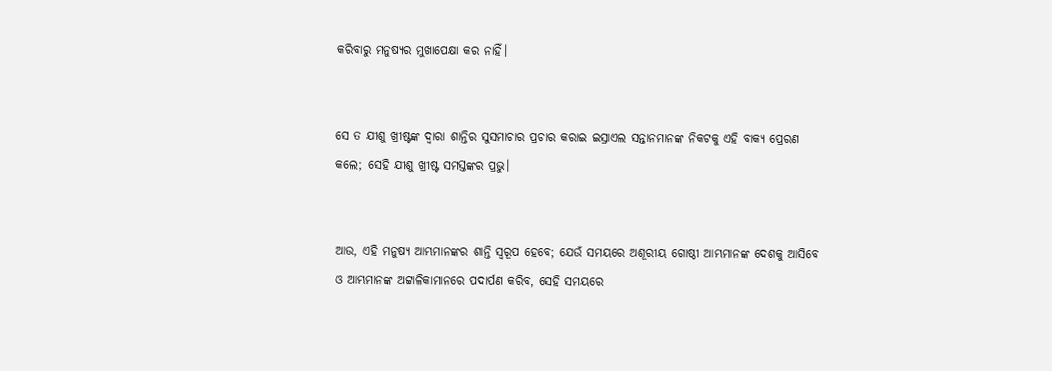କରିବାରୁ ମନୁଷ୍ୟର ମୁଖାପେକ୍ଷା କର ନାହିଁ।


ସେ ତ ଯୀଶୁ ଖ୍ରୀଷ୍ଟଙ୍କ ଦ୍ୱାରା ଶାନ୍ତିର ସୁସମାଚାର ପ୍ରଚାର କରାଇ ଇସ୍ରାଏଲ ସନ୍ତାନମାନଙ୍କ ନିକଟକୁ ଏହି ବାକ୍ୟ ପ୍ରେରଣ କଲେ; ସେହି ଯୀଶୁ ଖ୍ରୀଷ୍ଟ ସମସ୍ତଙ୍କର ପ୍ରଭୁ।


ଆଉ, ଏହି ମନୁଷ୍ୟ ଆମ୍ଭମାନଙ୍କର ଶାନ୍ତି ସ୍ୱରୂପ ହେବେ; ଯେଉଁ ସମୟରେ ଅଶୂରୀୟ ଗୋଷ୍ଠୀ ଆମ୍ଭମାନଙ୍କ ଦେଶକୁ ଆସିବେ ଓ ଆମ୍ଭମାନଙ୍କ ଅଟ୍ଟାଳିକାମାନରେ ପଦାର୍ପଣ କରିବ, ସେହି ସମୟରେ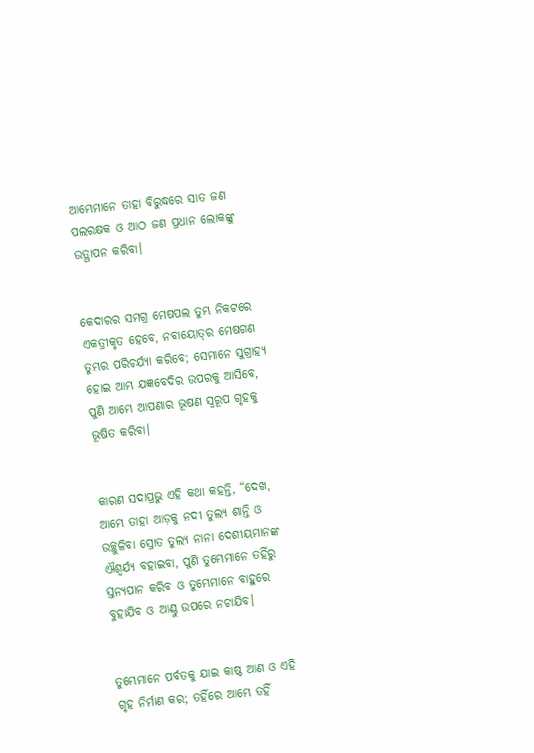ଆମ୍ଭେମାନେ ତାହା ବିରୁଦ୍ଧରେ ସାତ ଜଣ ପଲରକ୍ଷକ ଓ ଆଠ ଜଣ ପ୍ରଧାନ ଲୋକଙ୍କୁ ଉତ୍ଥାପନ କରିବା।


କେଦାରର ସମଗ୍ର ମେଷପଲ ତୁମ୍ଭ ନିକଟରେ ଏକତ୍ରୀକୃତ ହେବେ, ନବାୟୋତ୍‍ର ମେଷଗଣ ତୁମ୍ଭର ପରିଚର୍ଯ୍ୟା କରିବେ; ସେମାନେ ସୁଗ୍ରାହ୍ୟ ହୋଇ ଆମ୍ଭ ଯଜ୍ଞବେଦିର ଉପରକୁ ଆସିବେ, ପୁଣି ଆମ୍ଭେ ଆପଣାର ଭୂଷଣ ସ୍ୱରୂପ ଗୃହକୁ ଭୂଷିତ କରିବା।


କାରଣ ସଦାପ୍ରଭୁ ଏହି କଥା କହନ୍ତି, “ଦେଖ, ଆମ୍ଭେ ତାହା ଆଡ଼କୁ ନଦୀ ତୁଲ୍ୟ ଶାନ୍ତି ଓ ଉଚ୍ଛୁଳିବା ସ୍ରୋତ ତୁଲ୍ୟ ନାନା ଦେଶୀୟମାନଙ୍କ ଐଶ୍ୱର୍ଯ୍ୟ ବହାଇବା, ପୁଣି ତୁମ୍ଭେମାନେ ତହିଁରୁ ସ୍ତନ୍ୟପାନ କରିବ ଓ ତୁମ୍ଭେମାନେ ବାହୁରେ ବୁହାଯିବ ଓ ଆଣ୍ଠୁ ଉପରେ ନଚାଯିବ।


ତୁମ୍ଭେମାନେ ପର୍ବତକୁ ଯାଇ କାଷ୍ଠ ଆଣ ଓ ଏହି ଗୃହ ନିର୍ମାଣ କର; ତହିଁରେ ଆମ୍ଭେ ତହିଁ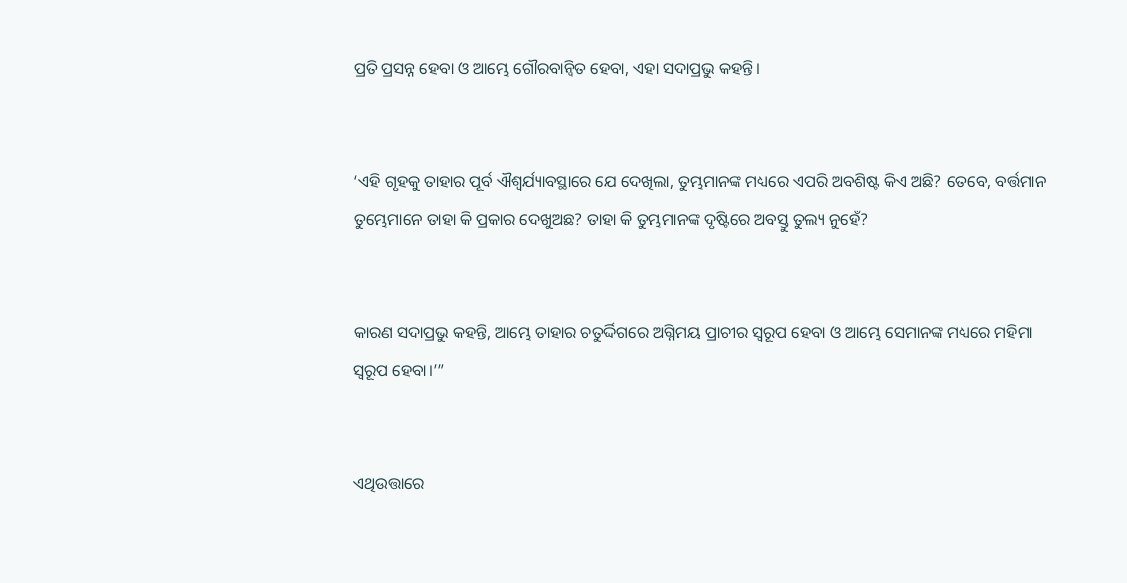ପ୍ରତି ପ୍ରସନ୍ନ ହେବା ଓ ଆମ୍ଭେ ଗୌରବାନ୍ୱିତ ହେବା, ଏହା ସଦାପ୍ରଭୁ କହନ୍ତି।


‘ଏହି ଗୃହକୁ ତାହାର ପୂର୍ବ ଐଶ୍ୱର୍ଯ୍ୟାବସ୍ଥାରେ ଯେ ଦେଖିଲା, ତୁମ୍ଭମାନଙ୍କ ମଧ୍ୟରେ ଏପରି ଅବଶିଷ୍ଟ କିଏ ଅଛି? ତେବେ, ବର୍ତ୍ତମାନ ତୁମ୍ଭେମାନେ ତାହା କି ପ୍ରକାର ଦେଖୁଅଛ? ତାହା କି ତୁମ୍ଭମାନଙ୍କ ଦୃଷ୍ଟିରେ ଅବସ୍ତୁ ତୁଲ୍ୟ ନୁହେଁ?


କାରଣ ସଦାପ୍ରଭୁ କହନ୍ତି, ଆମ୍ଭେ ତାହାର ଚତୁର୍ଦ୍ଦିଗରେ ଅଗ୍ନିମୟ ପ୍ରାଚୀର ସ୍ୱରୂପ ହେବା ଓ ଆମ୍ଭେ ସେମାନଙ୍କ ମଧ୍ୟରେ ମହିମା ସ୍ୱରୂପ ହେବା।’”


ଏଥିଉତ୍ତାରେ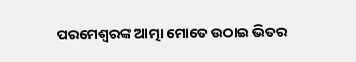ପରମେଶ୍ୱରଙ୍କ ଆତ୍ମା ମୋତେ ଉଠାଇ ଭିତର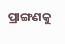ପ୍ରାଙ୍ଗଣକୁ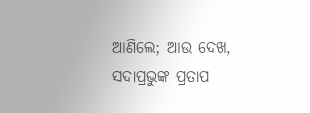ଆଣିଲେ; ଆଉ ଦେଖ, ସଦାପ୍ରଭୁଙ୍କ ପ୍ରତାପ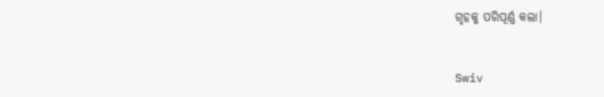ଗୃହକୁ ପରିପୂର୍ଣ୍ଣ କଲା।


Swiv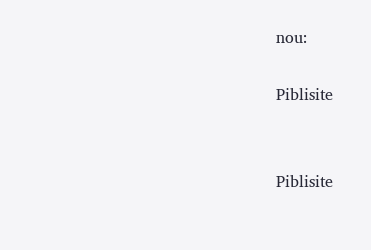nou:

Piblisite


Piblisite